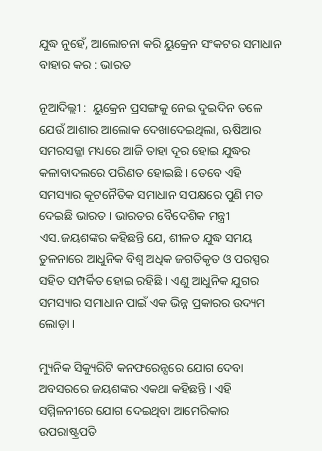ଯୁଦ୍ଧ ନୁହେଁ, ଆଲୋଚନା କରି ୟୁକ୍ରେନ ସଂକଟର ସମାଧାନ ବାହାର କର : ଭାରତ

ନୂଆଦିଲ୍ଲୀ :  ୟୁକ୍ରେନ ପ୍ରସଙ୍ଗକୁ ନେଇ ଦୁଇଦିନ ତଳେ ଯେଉଁ ଆଶାର ଆଲୋକ ଦେଖାଦେଇଥିଲା, ଋଷିଆର ସମରସଜ୍ଜା ମଧ୍ୟରେ ଆଜି ତାହା ଦୂର ହୋଇ ଯୁଦ୍ଧର କଳାବାଦଲରେ ପରିଣତ ହୋଇଛି । ତେବେ ଏହି ସମସ୍ୟାର କୂଟନୈତିକ ସମାଧାନ ସପକ୍ଷରେ ପୁଣି ମତ ଦେଇଛି ଭାରତ । ଭାରତର ବୈଦେଶିକ ମନ୍ତ୍ରୀ ଏସ.ଜୟଶଙ୍କର କହିଛନ୍ତି ଯେ, ଶୀଳତ ଯୁଦ୍ଧ ସମୟ ତୁଳନାରେ ଆଧୁନିକ ବିଶ୍ବ ଅଧିକ ଜଗତିକୃତ ଓ ପରସ୍ପର ସହିତ ସମ୍ପର୍କିତ ହୋଇ ରହିଛି । ଏଣୁ ଆଧୁନିକ ଯୁଗର ସମସ୍ୟାର ସମାଧାନ ପାଇଁ ଏକ ଭିନ୍ନ ପ୍ରକାରର ଉଦ୍ୟମ ଲୋଡ଼ା ।

ମ୍ୟୁନିକ ସିକ୍ୟୁରିଟି କନଫରେନ୍ସରେ ଯୋଗ ଦେବା ଅବସରରେ ଜୟଶଙ୍କର ଏକଥା କହିଛନ୍ତି । ଏହି ସମ୍ମିଳନୀରେ ଯୋଗ ଦେଇଥିବା ଆମେରିକାର ଉପରାଷ୍ଟ୍ରପତି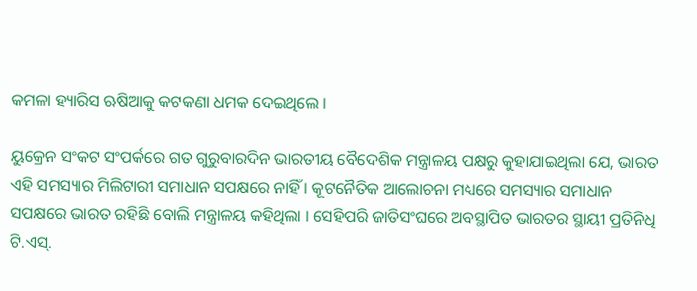କମଳା ହ୍ୟାରିସ ଋଷିଆକୁ କଟକଣା ଧମକ ଦେଇଥିଲେ ।

ୟୁକ୍ରେନ ସଂକଟ ସଂପର୍କରେ ଗତ ଗୁରୁବାରଦିନ ଭାରତୀୟ ବୈଦେଶିକ ମନ୍ତ୍ରାଳୟ ପକ୍ଷରୁ କୁହାଯାଇଥିଲା ଯେ, ଭାରତ ଏହି ସମସ୍ୟାର ମିଲିଟାରୀ ସମାଧାନ ସପକ୍ଷରେ ନାହିଁ । କୂଟନୈତିକ ଆଲୋଚନା ମଧ୍ୟରେ ସମସ୍ୟାର ସମାଧାନ ସପକ୍ଷରେ ଭାରତ ରହିଛି ବୋଲି ମନ୍ତ୍ରାଳୟ କହିଥିଲା । ସେହିପରି ଜାତିସଂଘରେ ଅବସ୍ଥାପିତ ଭାରତର ସ୍ଥାୟୀ ପ୍ରତିନିଧି ଟି.ଏସ୍.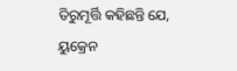ତିରୁମୂର୍ତ୍ତି କହିଛନ୍ତି ଯେ, ୟୁକ୍ରେନ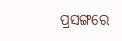ପ୍ରସଙ୍ଗରେ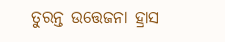ତୁରନ୍ତ ଉତ୍ତେଜନା ହ୍ରାସ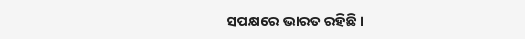ସପକ୍ଷରେ ଭାରତ ରହିଛି ।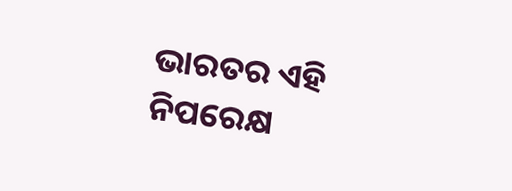ଭାରତର ଏହି ନିପରେକ୍ଷ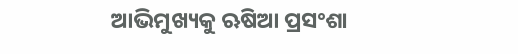ଆଭିମୁଖ୍ୟକୁ ଋଷିଆ ପ୍ରସଂଶା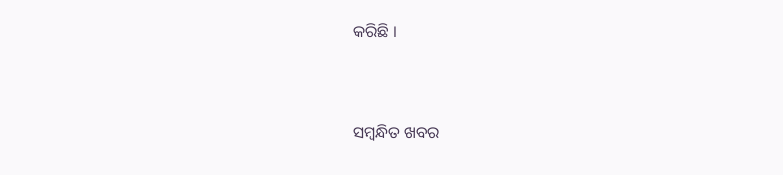କରିଛି ।



ସମ୍ବନ୍ଧିତ ଖବର